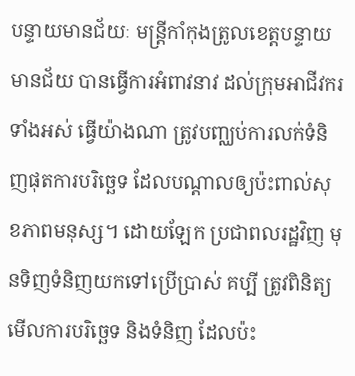បន្ទាយមានជ័យៈ មន្ដ្រីកាំកុងត្រូលខេត្តបន្ទាយមានជ័យ បានធ្វើការអំពាវនាវ ដល់ក្រុមអាជីវករ ទាំងអស់ ធ្វើយ៉ាងណា ត្រូវបញ្ឈប់ការលក់ទំនិញផុតការបរិច្ឆេទ ដែលបណ្ដាលឲ្យប៉ះពាល់សុខភាពមនុស្ស។ ដោយឡែក ប្រជាពលរដ្ឋវិញ មុនទិញទំនិញយកទៅប្រើប្រាស់ គប្បី ត្រូវពិនិត្យមើលការបរិច្ឆេទ និងទំនិញ ដែលប៉ះ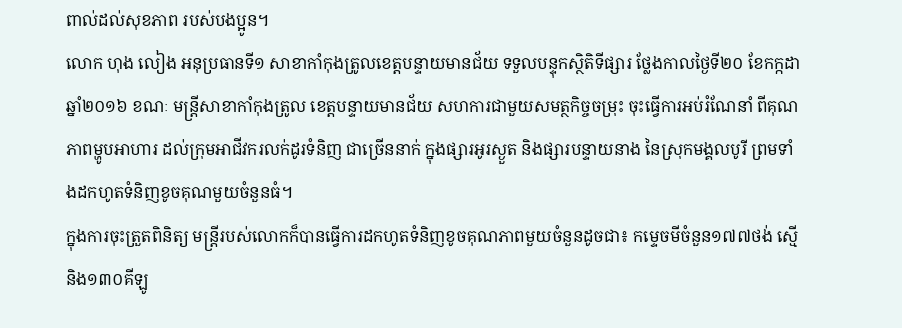ពាល់ដល់សុខភាព របស់បងប្អូន។
លោក ហុង លៀង អនុប្រធានទី១ សាខាកាំកុងត្រូលខេត្តបន្ទាយមានជ័យ ទទួលបន្ទុកស្ថិតិទីផ្សារ ថ្លែងកាលថ្ងៃទី២០ ខែកក្កដា ឆ្នាំ២០១៦ ខណៈ មន្ត្រីសាខាកាំកុងត្រូល ខេត្តបន្ទាយមានជ័យ សហការជាមួយសមត្ថកិច្ចចម្រុះ ចុះធ្វើការអប់រំណែនាំ ពីគុណភាពម្ហូបអាហារ ដល់ក្រុមអាជីវករលក់ដូរទំនិញ ជាច្រើននាក់ ក្នុងផ្សារអូរស្ងួត និងផ្សារបន្ទាយនាង នៃស្រុកមង្គលបូរី ព្រមទាំងដកហូតទំនិញខូចគុណមួយចំនួនធំ។
ក្នុងការចុះត្រួតពិនិត្យ មន្ដ្រីរបស់លោកក៏បានធ្វើការដកហូតទំនិញខូចគុណភាពមួយចំនួនដូចជា៖ កម្ទេចមីចំនួន១៧៧ថង់ ស្មើនិង១៣០គីឡូ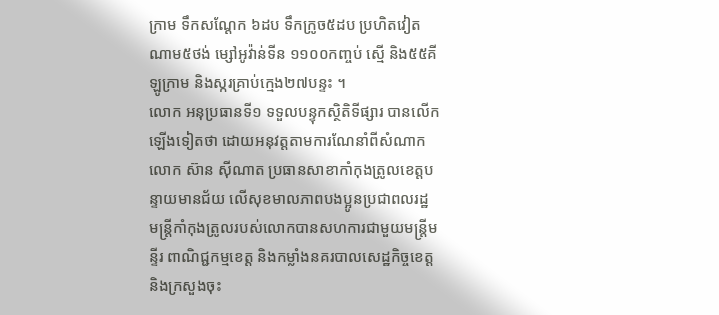ក្រាម ទឹកសណ្ដែក ៦ដប ទឹកក្រូច៥ដប ប្រហិតវៀតណាម៥ថង់ ម្សៅអូវ៉ាន់ទីន ១១០០កញ្ចប់ ស្មើ និង៥៥គីឡូក្រាម និងស្ករគ្រាប់ក្មេង២៧បន្ទះ ។
លោក អនុប្រធានទី១ ទទួលបន្ទុកស្ថិតិទីផ្សារ បានលើកឡើងទៀតថា ដោយអនុវត្តតាមការណែនាំពីសំណាកលោក ស៊ាន ស៊ីណាត ប្រធានសាខាកាំកុងត្រូលខេត្តបន្ទាយមានជ័យ លើសុខមាលភាពបងប្អូនប្រជាពលរដ្ឋ មន្ត្រីកាំកុងត្រូលរបស់លោកបានសហការជាមួយមន្ត្រីមន្ទីរ ពាណិជ្ជកម្មខេត្ត និងកម្លាំងនគរបាលសេដ្ឋកិច្ចខេត្ត និងក្រសួងចុះ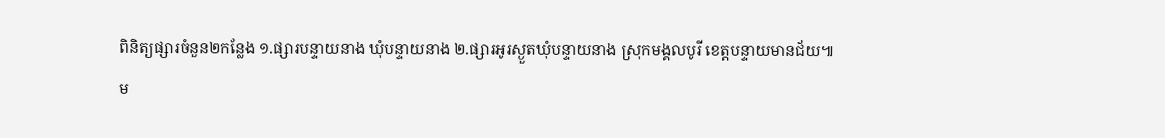ពិនិត្យផ្សារចំនួន២កន្លែង ១.ផ្សារបន្ទាយនាង ឃុំបន្ទាយនាង ២.ផ្សារអូរស្ងួតឃុំបន្ទាយនាង ស្រុកមង្គលបូរី ខេត្តបន្ទាយមានជ័យ៕
ម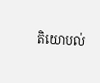តិយោបល់